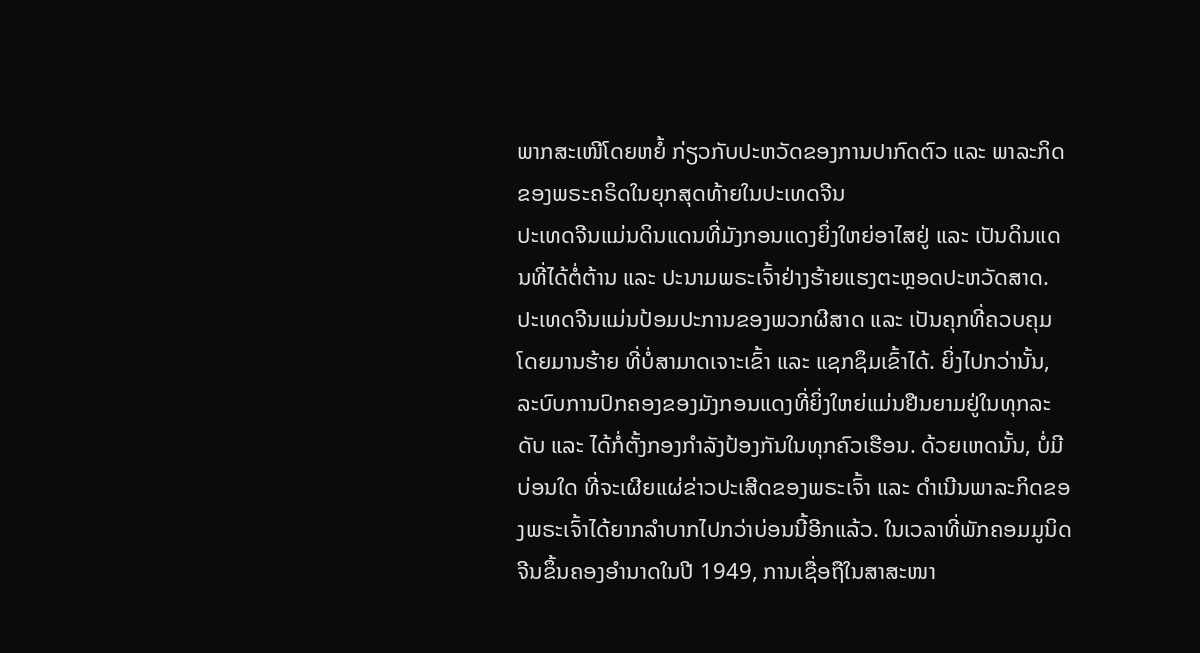ພາກສະເໜີໂດຍຫຍໍ້ ກ່ຽວກັບປະຫວັດຂອງການປາກົດຕົວ ແລະ ພາລະກິດຂອງພຣະຄຣິດໃນຍຸກສຸດທ້າຍໃນປະເທດຈີນ
ປະເທດຈີນແມ່ນດິນແດນທີ່ມັງກອນແດງຍິ່ງໃຫຍ່ອາໄສຢູ່ ແລະ ເປັນດິນແດນທີ່ໄດ້ຕໍ່ຕ້ານ ແລະ ປະນາມພຣະເຈົ້າຢ່າງຮ້າຍແຮງຕະຫຼອດປະຫວັດສາດ. ປະເທດຈີນແມ່ນປ້ອມປະການຂອງພວກຜີສາດ ແລະ ເປັນຄຸກທີ່ຄວບຄຸມໂດຍມານຮ້າຍ ທີ່ບໍ່ສາມາດເຈາະເຂົ້າ ແລະ ແຊກຊຶມເຂົ້າໄດ້. ຍິ່ງໄປກວ່ານັ້ນ, ລະບົບການປົກຄອງຂອງມັງກອນແດງທີ່ຍິ່ງໃຫຍ່ແມ່ນຢືນຍາມຢູ່ໃນທຸກລະດັບ ແລະ ໄດ້ກໍ່ຕັ້ງກອງກໍາລັງປ້ອງກັນໃນທຸກຄົວເຮືອນ. ດ້ວຍເຫດນັ້ນ, ບໍ່ມີບ່ອນໃດ ທີ່ຈະເຜີຍແຜ່ຂ່າວປະເສີດຂອງພຣະເຈົ້າ ແລະ ດໍາເນີນພາລະກິດຂອງພຣະເຈົ້າໄດ້ຍາກລໍາບາກໄປກວ່າບ່ອນນີ້ອີກແລ້ວ. ໃນເວລາທີ່ພັກຄອມມູນິດຈີນຂຶ້ນຄອງອໍານາດໃນປີ 1949, ການເຊື່ອຖືໃນສາສະໜາ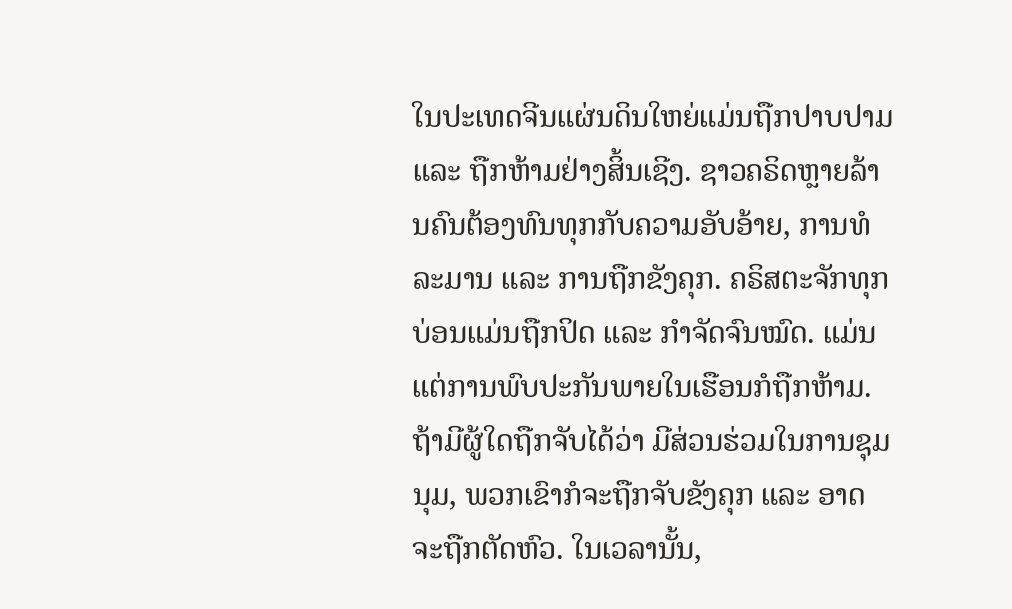ໃນປະເທດຈີນແຜ່ນດິນໃຫຍ່ແມ່ນຖືກປາບປາມ ແລະ ຖືກຫ້າມຢ່າງສິ້ນເຊີງ. ຊາວຄຣິດຫຼາຍລ້ານຄົນຕ້ອງທົນທຸກກັບຄວາມອັບອ້າຍ, ການທໍລະມານ ແລະ ການຖືກຂັງຄຸກ. ຄຣິສຕະຈັກທຸກບ່ອນແມ່ນຖືກປິດ ແລະ ກໍາຈັດຈົນໝົດ. ແມ່ນແຕ່ການພົບປະກັນພາຍໃນເຮືອນກໍຖືກຫ້າມ. ຖ້າມີຜູ້ໃດຖືກຈັບໄດ້ວ່າ ມີສ່ວນຮ່ວມໃນການຊຸມນຸມ, ພວກເຂົາກໍຈະຖືກຈັບຂັງຄຸກ ແລະ ອາດຈະຖືກຕັດຫົວ. ໃນເວລານັ້ນ,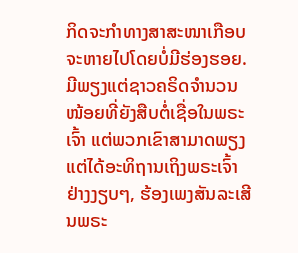ກິດຈະກໍາທາງສາສະໜາເກືອບຈະຫາຍໄປໂດຍບໍ່ມີຮ່ອງຮອຍ. ມີພຽງແຕ່ຊາວຄຣິດຈໍານວນໜ້ອຍທີ່ຍັງສືບຕໍ່ເຊື່ອໃນພຣະເຈົ້າ ແຕ່ພວກເຂົາສາມາດພຽງແຕ່ໄດ້ອະທິຖານເຖິງພຣະເຈົ້າຢ່າງງຽບໆ, ຮ້ອງເພງສັນລະເສີນພຣະ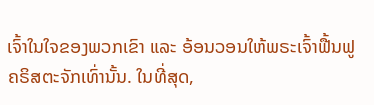ເຈົ້າໃນໃຈຂອງພວກເຂົາ ແລະ ອ້ອນວອນໃຫ້ພຣະເຈົ້າຟື້ນຟູຄຣິສຕະຈັກເທົ່ານັ້ນ. ໃນທີ່ສຸດ,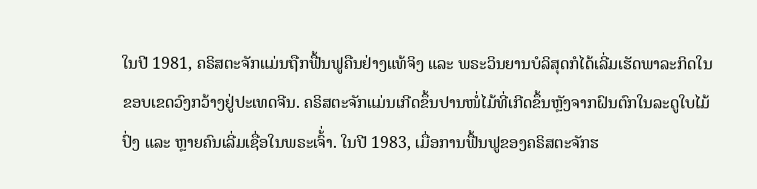ໃນປີ 1981, ຄຣິສຕະຈັກແມ່ນຖືກຟື້ນຟູຄືນຢ່າງແທ້ຈິງ ແລະ ພຣະວິນຍານບໍລິສຸດກໍໄດ້ເລີ່ມເຮັດພາລະກິດໃນຂອບເຂດວົງກວ້າງຢູ່ປະເທດຈີນ. ຄຣິສຕະຈັກແມ່ນເກີດຂຶ້ນປານໜໍ່ໄມ້ທີ່ເກີດຂຶ້ນຫຼັງຈາກຝົນຕົກໃນລະດູໃບໄມ້ປົ່ງ ແລະ ຫຼາຍຄົນເລີ່ມເຊື່ອໃນພຣະເຈົ້່າ. ໃນປີ 1983, ເມື່ອການຟື້ນຟູຂອງຄຣິສຕະຈັກຮ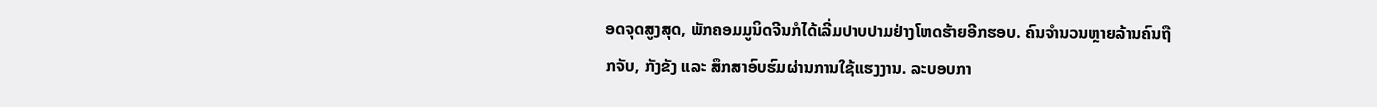ອດຈຸດສູງສຸດ, ພັກຄອມມູນິດຈີນກໍໄດ້ເລີ່ມປາບປາມຢ່າງໂຫດຮ້າຍອີກຮອບ. ຄົນຈໍານວນຫຼາຍລ້ານຄົນຖືກຈັບ, ກັງຂັງ ແລະ ສຶກສາອົບຮົມຜ່ານການໃຊ້ແຮງງານ. ລະບອບກາ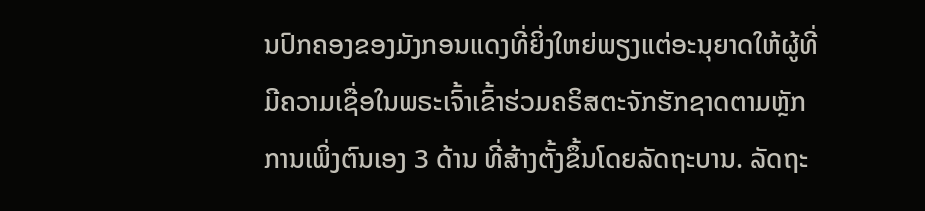ນປົກຄອງຂອງມັງກອນແດງທີ່ຍິ່ງໃຫຍ່ພຽງແຕ່ອະນຸຍາດໃຫ້ຜູ້ທີ່ມີຄວາມເຊື່ອໃນພຣະເຈົ້າເຂົ້າຮ່ວມຄຣິສຕະຈັກຮັກຊາດຕາມຫຼັກການເພິ່ງຕົນເອງ 3 ດ້ານ ທີ່ສ້າງຕັ້ງຂຶ້ນໂດຍລັດຖະບານ. ລັດຖະ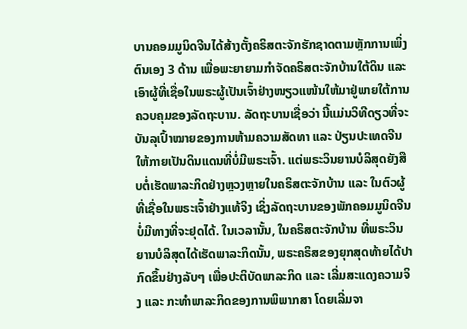ບານຄອມມູນິດຈີນໄດ້ສ້າງຕັ້ງຄຣິສຕະຈັກຮັກຊາດຕາມຫຼັກການເພິ່ງຕົນເອງ 3 ດ້ານ ເພື່ອພະຍາຍາມກໍາຈັດຄຣິສຕະຈັກບ້ານໃຕ້ດິນ ແລະ ເອົາຜູ້ທີ່ເຊື່ອໃນພຣະຜູ້ເປັນເຈົ້າຢ່າງໜຽວແໜ້ນໃຫ້ມາຢູ່ພາຍໃຕ້ການຄວບຄຸມຂອງລັດຖະບານ. ລັດຖະບານເຊື່ອວ່າ ນີ້ແມ່ນວິທີດຽວທີ່ຈະບັນລຸເປົ້າໝາຍຂອງການຫ້າມຄວາມສັດທາ ແລະ ປ່ຽນປະເທດຈີນໃຫ້ກາຍເປັນດິນແດນທີ່ບໍ່ມີພຣະເຈົ້າ. ແຕ່ພຣະວິນຍານບໍລິສຸດຍັງສືບຕໍ່ເຮັດພາລະກິດຢ່າງຫຼວງຫຼາຍໃນຄຣິສຕະຈັກບ້ານ ແລະ ໃນຕົວຜູ້ທີ່ເຊື່ອໃນພຣະເຈົ້າຢ່າງແທ້ຈິງ ເຊິ່ງລັດຖະບານຂອງພັກຄອມມູນິດຈີນບໍ່ມີທາງທີ່ຈະຢຸດໄດ້. ໃນເວລານັ້ນ, ໃນຄຣິສຕະຈັກບ້ານ ທີ່ພຣະວິນຍານບໍລິສຸດໄດ້ເຮັດພາລະກິດນັ້ນ, ພຣະຄຣິສຂອງຍຸກສຸດທ້າຍໄດ້ປາກົດຂຶ້ນຢ່າງລັບໆ ເພື່ອປະຕິບັດພາລະກິດ ແລະ ເລີ່ມສະແດງຄວາມຈິງ ແລະ ກະທໍາພາລະກິດຂອງການພິພາກສາ ໂດຍເລີ່ມຈາ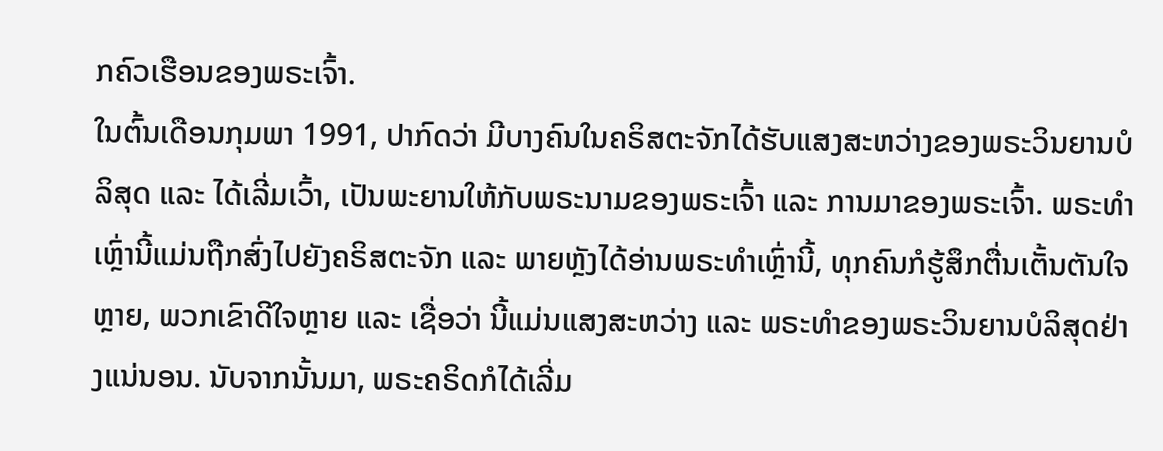ກຄົວເຮືອນຂອງພຣະເຈົ້າ.
ໃນຕົ້ນເດືອນກຸມພາ 1991, ປາກົດວ່າ ມີບາງຄົນໃນຄຣິສຕະຈັກໄດ້ຮັບແສງສະຫວ່າງຂອງພຣະວິນຍານບໍລິສຸດ ແລະ ໄດ້ເລີ່ມເວົ້າ, ເປັນພະຍານໃຫ້ກັບພຣະນາມຂອງພຣະເຈົ້າ ແລະ ການມາຂອງພຣະເຈົ້າ. ພຣະທໍາເຫຼົ່ານີ້ແມ່ນຖືກສົ່ງໄປຍັງຄຣິສຕະຈັກ ແລະ ພາຍຫຼັງໄດ້ອ່ານພຣະທໍາເຫຼົ່ານີ້, ທຸກຄົນກໍຮູ້ສຶກຕື່ນເຕັ້ນຕັນໃຈຫຼາຍ, ພວກເຂົາດີໃຈຫຼາຍ ແລະ ເຊື່ອວ່າ ນີ້ແມ່ນແສງສະຫວ່າງ ແລະ ພຣະທໍາຂອງພຣະວິນຍານບໍລິສຸດຢ່າງແນ່ນອນ. ນັບຈາກນັ້ນມາ, ພຣະຄຣິດກໍໄດ້ເລີ່ມ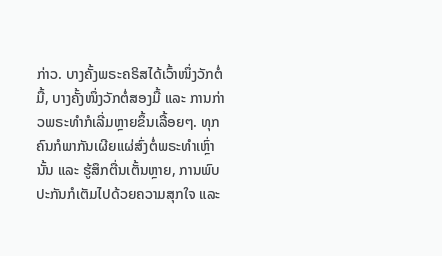ກ່າວ. ບາງຄັ້ງພຣະຄຣິສໄດ້ເວົ້າໜຶ່ງວັກຕໍ່ມື້, ບາງຄັ້ງໜຶ່ງວັກຕໍ່ສອງມື້ ແລະ ການກ່າວພຣະທໍາກໍເລີ່ມຫຼາຍຂຶ້ນເລື້ອຍໆ. ທຸກຄົນກໍພາກັນເຜີຍແຜ່ສົ່ງຕໍ່ພຣະທໍາເຫຼົ່ານັ້ນ ແລະ ຮູ້ສຶກຕື່ນເຕັ້ນຫຼາຍ, ການພົບປະກັນກໍເຕັມໄປດ້ວຍຄວາມສຸກໃຈ ແລະ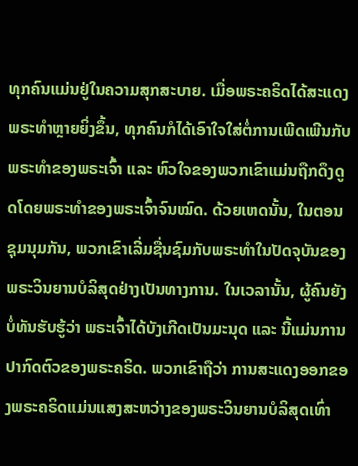ທຸກຄົນແມ່ນຢູ່ໃນຄວາມສຸກສະບາຍ. ເມື່ອພຣະຄຣິດໄດ້ສະແດງພຣະທໍາຫຼາຍຍິ່ງຂຶ້ນ, ທຸກຄົນກໍໄດ້ເອົາໃຈໃສ່ຕໍ່ການເພີດເພີນກັບພຣະທໍາຂອງພຣະເຈົ້າ ແລະ ຫົວໃຈຂອງພວກເຂົາແມ່ນຖືກດຶງດູດໂດຍພຣະທໍາຂອງພຣະເຈົ້າຈົນໝົດ. ດ້ວຍເຫດນັ້ນ, ໃນຕອນຊຸມນຸມກັນ, ພວກເຂົາເລີ່ມຊື່ນຊົມກັບພຣະທໍາໃນປັດຈຸບັນຂອງພຣະວິນຍານບໍລິສຸດຢ່າງເປັນທາງການ. ໃນເວລານັ້ນ, ຜູ້ຄົນຍັງບໍ່ທັນຮັບຮູ້ວ່າ ພຣະເຈົ້າໄດ້ບັງເກີດເປັນມະນຸດ ແລະ ນີ້ແມ່ນການປາກົດຕົວຂອງພຣະຄຣິດ. ພວກເຂົາຖືວ່າ ການສະແດງອອກຂອງພຣະຄຣິດແມ່ນແສງສະຫວ່າງຂອງພຣະວິນຍານບໍລິສຸດເທົ່າ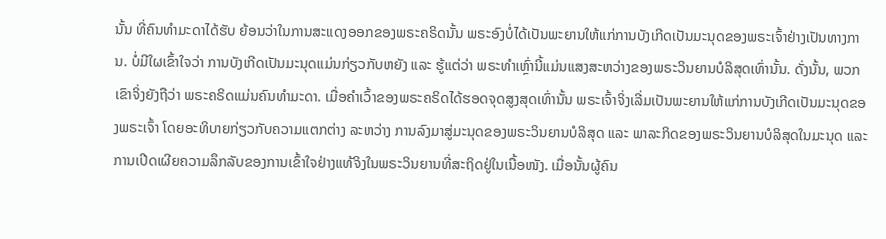ນັ້ນ ທີ່ຄົນທໍາມະດາໄດ້ຮັບ ຍ້ອນວ່າໃນການສະແດງອອກຂອງພຣະຄຣິດນັ້ນ ພຣະອົງບໍ່ໄດ້ເປັນພະຍານໃຫ້ແກ່ການບັງເກີດເປັນມະນຸດຂອງພຣະເຈົ້າຢ່າງເປັນທາງການ. ບໍ່ມີໃຜເຂົ້າໃຈວ່າ ການບັງເກີດເປັນມະນຸດແມ່ນກ່ຽວກັບຫຍັງ ແລະ ຮູ້ແຕ່ວ່າ ພຣະທໍາເຫຼົ່ານີ້ແມ່ນແສງສະຫວ່າງຂອງພຣະວິນຍານບໍລິສຸດເທົ່ານັ້ນ. ດັ່ງນັ້ນ, ພວກເຂົາຈິ່ງຍັງຖືວ່າ ພຣະຄຣິດແມ່ນຄົນທໍາມະດາ. ເມື່ອຄໍາເວົ້າຂອງພຣະຄຣິດໄດ້ຮອດຈຸດສູງສຸດເທົ່ານັ້ນ ພຣະເຈົ້າຈິ່ງເລີ່ມເປັນພະຍານໃຫ້ແກ່ການບັງເກີດເປັນມະນຸດຂອງພຣະເຈົ້າ ໂດຍອະທິບາຍກ່ຽວກັບຄວາມແຕກຕ່າງ ລະຫວ່າງ ການລົງມາສູ່ມະນຸດຂອງພຣະວິນຍານບໍລິສຸດ ແລະ ພາລະກິດຂອງພຣະວິນຍານບໍລິສຸດໃນມະນຸດ ແລະ ການເປີດເຜີຍຄວາມລຶກລັບຂອງການເຂົ້າໃຈຢ່າງແທ້ຈິງໃນພຣະວິນຍານທີ່ສະຖິດຢູ່ໃນເນື້ອໜັງ. ເມື່ອນັ້ນຜູ້ຄົນ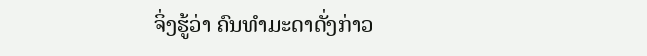ຈິ່ງຮູ້ວ່າ ຄົນທໍາມະດາດັ່ງກ່າວ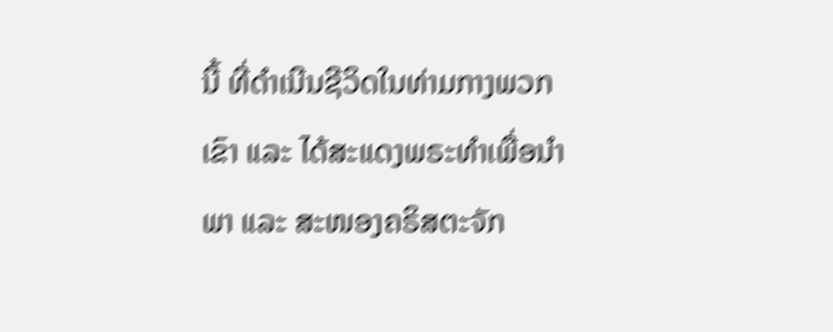ນີ້ ທີ່ດໍາເນີນຊີວິດໃນທ່າມກາງພວກເຂົາ ແລະ ໄດ້ສະແດງພຣະທໍາເພື່ອນໍາພາ ແລະ ສະໜອງຄຣິສຕະຈັກ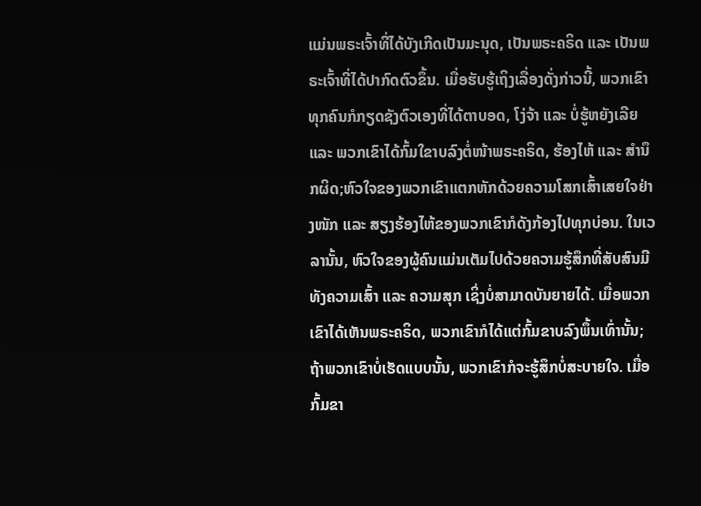ແມ່ນພຣະເຈົ້າທີ່ໄດ້ບັງເກີດເປັນມະນຸດ, ເປັນພຣະຄຣິດ ແລະ ເປັນພຣະເຈົ້າທີ່ໄດ້ປາກົດຕົວຂຶ້ນ. ເມື່ອຮັບຮູ້ເຖິງເລື່ອງດັ່ງກ່າວນີ້, ພວກເຂົາທຸກຄົນກໍກຽດຊັງຕົວເອງທີ່ໄດ້ຕາບອດ, ໂງ່ຈ້າ ແລະ ບໍ່ຮູ້ຫຍັງເລີຍ ແລະ ພວກເຂົາໄດ້ກົ້ມໃຂາບລົງຕໍ່ໜ້າພຣະຄຣິດ, ຮ້ອງໄຫ້ ແລະ ສໍານຶກຜິດ;ຫົວໃຈຂອງພວກເຂົາແຕກຫັກດ້ວຍຄວາມໂສກເສົ້າເສຍໃຈຢ່າງໜັກ ແລະ ສຽງຮ້ອງໄຫ້ຂອງພວກເຂົາກໍດັງກ້ອງໄປທຸກບ່ອນ. ໃນເວລານັ້ນ, ຫົວໃຈຂອງຜູ້ຄົນແມ່ນເຕັມໄປດ້ວຍຄວາມຮູ້ສຶກທີ່ສັບສົນມີທັງຄວາມເສົ້າ ແລະ ຄວາມສຸກ ເຊິ່ງບໍ່ສາມາດບັນຍາຍໄດ້. ເມື່ອພວກເຂົາໄດ້ເຫັນພຣະຄຣິດ, ພວກເຂົາກໍໄດ້ແຕ່ກົ້ມຂາບລົງພຶ້ນເທົ່ານັ້ນ; ຖ້າພວກເຂົາບໍ່ເຮັດແບບນັ້ນ, ພວກເຂົາກໍຈະຮູ້ສຶກບໍ່ສະບາຍໃຈ. ເມື່ອກົ້ມຂາ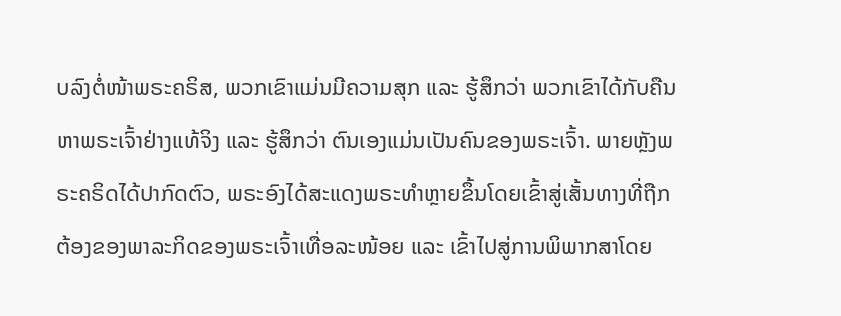ບລົງຕໍ່ໜ້າພຣະຄຣິສ, ພວກເຂົາແມ່ນມີຄວາມສຸກ ແລະ ຮູ້ສຶກວ່າ ພວກເຂົາໄດ້ກັບຄືນຫາພຣະເຈົ້າຢ່າງແທ້ຈິງ ແລະ ຮູ້ສຶກວ່າ ຕົນເອງແມ່ນເປັນຄົນຂອງພຣະເຈົ້າ. ພາຍຫຼັງພຣະຄຣິດໄດ້ປາກົດຕົວ, ພຣະອົງໄດ້ສະແດງພຣະທໍາຫຼາຍຂຶ້ນໂດຍເຂົ້າສູ່ເສັ້ນທາງທີ່ຖືກຕ້ອງຂອງພາລະກິດຂອງພຣະເຈົ້າເທື່ອລະໜ້ອຍ ແລະ ເຂົ້າໄປສູ່ການພິພາກສາໂດຍ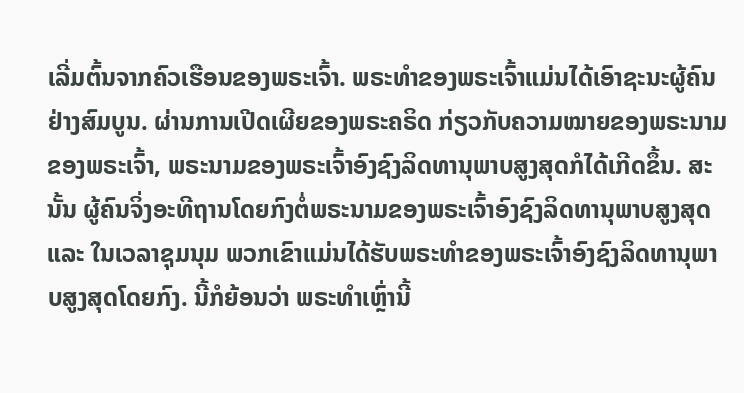ເລີ່ມຕົ້ນຈາກຄົວເຮືອນຂອງພຣະເຈົ້າ. ພຣະທໍາຂອງພຣະເຈົ້າແມ່ນໄດ້ເອົາຊະນະຜູ້ຄົນຢ່າງສົມບູນ. ຜ່ານການເປີດເຜີຍຂອງພຣະຄຣິດ ກ່ຽວກັບຄວາມໝາຍຂອງພຣະນາມຂອງພຣະເຈົ້າ, ພຣະນາມຂອງພຣະເຈົ້າອົງຊົງລິດທານຸພາບສູງສຸດກໍໄດ້ເກີດຂຶ້ນ. ສະນັ້ນ ຜູ້ຄົນຈິ່ງອະທີຖານໂດຍກົງຕໍ່ພຣະນາມຂອງພຣະເຈົ້າອົງຊົງລິດທານຸພາບສູງສຸດ ແລະ ໃນເວລາຊຸມນຸມ ພວກເຂົາແມ່ນໄດ້ຮັບພຣະທໍາຂອງພຣະເຈົ້າອົງຊົງລິດທານຸພາບສູງສຸດໂດຍກົງ. ນີ້ກໍຍ້ອນວ່າ ພຣະທໍາເຫຼົ່ານີ້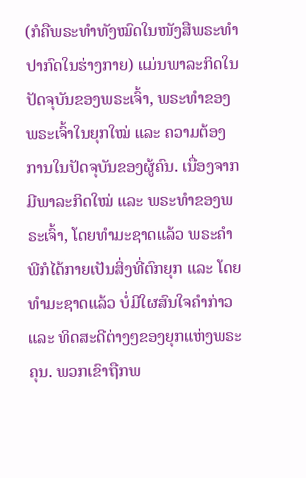(ກໍຄືພຣະທໍາທັງໝົດໃນໜັງສືພຣະທໍາປາກົດໃນຮ່າງກາຍ) ແມ່ນພາລະກິດໃນປັດຈຸບັນຂອງພຣະເຈົ້າ, ພຣະທໍາຂອງພຣະເຈົ້າໃນຍຸກໃໝ່ ແລະ ຄວາມຕ້ອງການໃນປັດຈຸບັນຂອງຜູ້ຄົນ. ເນື່ອງຈາກມີພາລະກິດໃໝ່ ແລະ ພຣະທໍາຂອງພຣະເຈົ້າ, ໂດຍທໍາມະຊາດແລ້ວ ພຣະຄໍາພີກໍໄດ້ກາຍເປັນສິ່ງທີ່ຕົກຍຸກ ແລະ ໂດຍທໍາມະຊາດແລ້ວ ບໍ່ມີໃຜສົນໃຈຄໍາກ່າວ ແລະ ທິດສະດີຕ່າງໆຂອງຍຸກແຫ່ງພຣະຄຸນ. ພວກເຂົາຖືກພ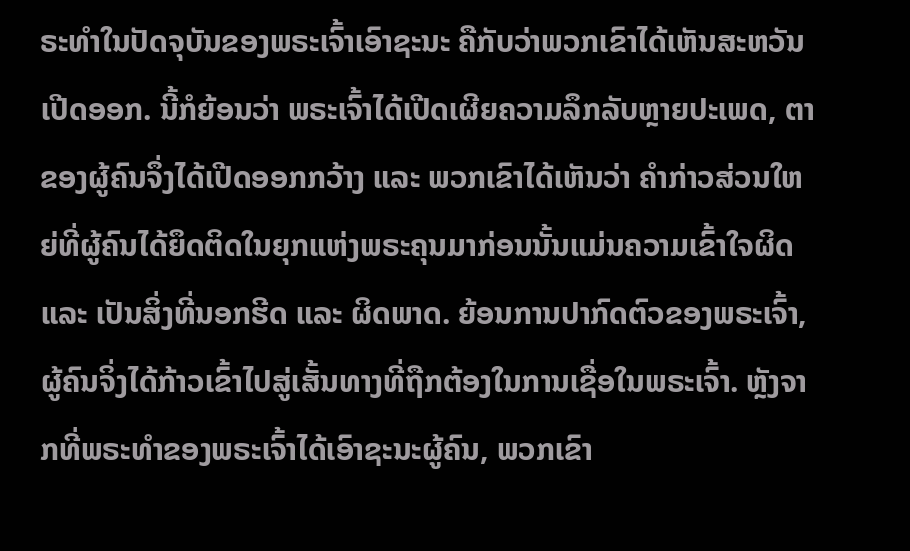ຣະທໍາໃນປັດຈຸບັນຂອງພຣະເຈົ້າເອົາຊະນະ ຄືກັບວ່າພວກເຂົາໄດ້ເຫັນສະຫວັນເປີດອອກ. ນີ້ກໍຍ້ອນວ່າ ພຣະເຈົ້າໄດ້ເປີດເຜີຍຄວາມລຶກລັບຫຼາຍປະເພດ, ຕາຂອງຜູ້ຄົນຈຶ່ງໄດ້ເປີດອອກກວ້າງ ແລະ ພວກເຂົາໄດ້ເຫັນວ່າ ຄໍາກ່າວສ່ວນໃຫຍ່ທີ່ຜູ້ຄົນໄດ້ຍຶດຕິດໃນຍຸກແຫ່ງພຣະຄຸນມາກ່ອນນັ້ນແມ່ນຄວາມເຂົ້າໃຈຜິດ ແລະ ເປັນສິ່ງທີ່ນອກຮີດ ແລະ ຜິດພາດ. ຍ້ອນການປາກົດຕົວຂອງພຣະເຈົ້າ, ຜູ້ຄົນຈິ່ງໄດ້ກ້າວເຂົ້າໄປສູ່ເສັ້ນທາງທີ່ຖືກຕ້ອງໃນການເຊື່ອໃນພຣະເຈົ້າ. ຫຼັງຈາກທີ່ພຣະທໍາຂອງພຣະເຈົ້າໄດ້ເອົາຊະນະຜູ້ຄົນ, ພວກເຂົາ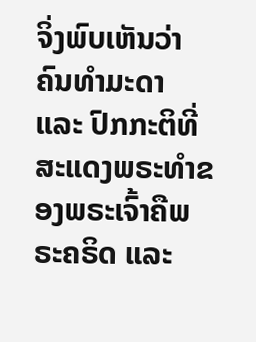ຈິ່ງພົບເຫັນວ່າ ຄົນທໍາມະດາ ແລະ ປົກກະຕິທີ່ສະແດງພຣະທໍາຂອງພຣະເຈົ້າຄືພຣະຄຣິດ ແລະ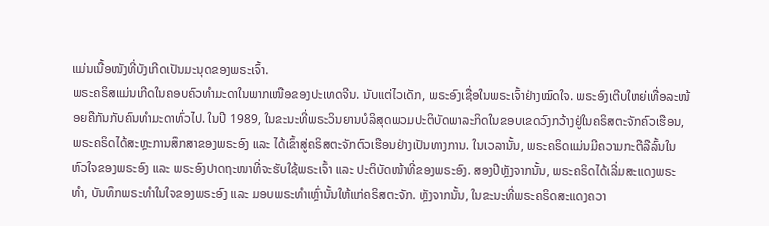ແມ່ນເນື້ອໜັງທີ່ບັງເກີດເປັນມະນຸດຂອງພຣະເຈົ້າ.
ພຣະຄຣິສແມ່ນເກີດໃນຄອບຄົວທໍາມະດາໃນພາກເໜືອຂອງປະເທດຈີນ. ນັບແຕ່ໄວເດັກ, ພຣະອົງເຊື່ອໃນພຣະເຈົ້າຢ່າງໝົດໃຈ. ພຣະອົງເຕີບໃຫຍ່ເທື່ອລະໜ້ອຍຄືກັນກັບຄົນທໍາມະດາທົ່ວໄປ. ໃນປີ 1989, ໃນຂະນະທີ່ພຣະວິນຍານບໍລິສຸດພວມປະຕິບັດພາລະກິດໃນຂອບເຂດວົງກວ້າງຢູ່ໃນຄຣິສຕະຈັກຄົວເຮືອນ, ພຣະຄຣິດໄດ້ສະຫຼະການສຶກສາຂອງພຣະອົງ ແລະ ໄດ້ເຂົ້າສູ່ຄຣິສຕະຈັກຕົວເຮືອນຢ່າງເປັນທາງການ. ໃນເວລານັ້ນ, ພຣະຄຣິດແມ່ນມີຄວາມກະຕືລືລົ້ນໃນຫົວໃຈຂອງພຣະອົງ ແລະ ພຣະອົງປາດຖະໜາທີ່ຈະຮັບໃຊ້ພຣະເຈົ້າ ແລະ ປະຕິບັດໜ້າທີ່ຂອງພຣະອົງ. ສອງປີຫຼັງຈາກນັ້ນ, ພຣະຄຣິດໄດ້ເລີ່ມສະແດງພຣະທໍາ, ບັນທຶກພຣະທໍາໃນໃຈຂອງພຣະອົງ ແລະ ມອບພຣະທໍາເຫຼົ່ານັ້ນໃຫ້ແກ່ຄຣິສຕະຈັກ. ຫຼັງຈາກນັ້ນ, ໃນຂະນະທີ່ພຣະຄຣິດສະແດງຄວາ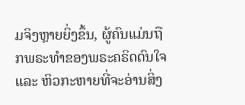ມຈິງຫຼາຍຍິ່ງຂຶ້ນ, ຜູ້ຄົນແມ່ນຖືກພຣະທໍາຂອງພຣະຄຣິດດົນໃຈ ແລະ ຫິວກະຫາຍທີ່ຈະອ່ານສິ່ງ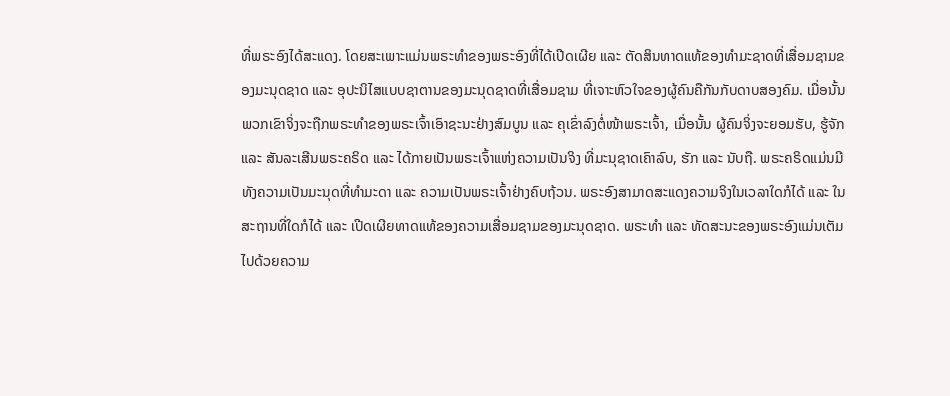ທີ່ພຣະອົງໄດ້ສະແດງ. ໂດຍສະເພາະແມ່ນພຣະທໍາຂອງພຣະອົງທີ່ໄດ້ເປີດເຜີຍ ແລະ ຕັດສິນທາດແທ້ຂອງທໍາມະຊາດທີ່ເສື່ອມຊາມຂອງມະນຸດຊາດ ແລະ ອຸປະນິໄສແບບຊາຕານຂອງມະນຸດຊາດທີ່ເສື່ອມຊາມ ທີ່ເຈາະຫົວໃຈຂອງຜູ້ຄົນຄືກັນກັບດາບສອງຄົມ. ເມື່ອນັ້ນ ພວກເຂົາຈິ່ງຈະຖືກພຣະທໍາຂອງພຣະເຈົ້າເອົາຊະນະຢ່າງສົມບູນ ແລະ ຄຸເຂົ່າລົງຕໍ່ໜ້າພຣະເຈົ້າ, ເມື່ອນັ້ນ ຜູ້ຄົນຈິ່ງຈະຍອມຮັບ, ຮູ້ຈັກ ແລະ ສັນລະເສີນພຣະຄຣິດ ແລະ ໄດ້ກາຍເປັນພຣະເຈົ້າແຫ່ງຄວາມເປັນຈິງ ທີ່ມະນຸຊາດເຄົາລົບ, ຮັກ ແລະ ນັບຖື. ພຣະຄຣິດແມ່ນມີທັງຄວາມເປັນມະນຸດທີ່ທໍາມະດາ ແລະ ຄວາມເປັນພຣະເຈົ້າຢ່າງຄົບຖ້ວນ. ພຣະອົງສາມາດສະແດງຄວາມຈິງໃນເວລາໃດກໍໄດ້ ແລະ ໃນສະຖານທີ່ໃດກໍໄດ້ ແລະ ເປີດເຜີຍທາດແທ້ຂອງຄວາມເສື່ອມຊາມຂອງມະນຸດຊາດ. ພຣະທໍາ ແລະ ທັດສະນະຂອງພຣະອົງແມ່ນເຕັມໄປດ້ວຍຄວາມ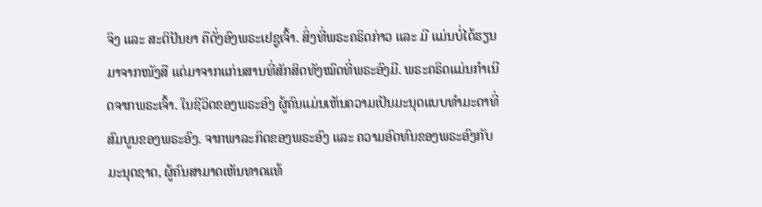ຈິງ ແລະ ສະຕິປັນຍາ ຄືດັ່ງອົງພຣະເຢຊູເຈົ້າ. ສິ່ງທີ່ພຣະຄຣິດກ່າວ ແລະ ມີ ແມ່ນບໍ່ໄດ້ຮຽນມາຈາກໜັງສື ແຕ່ມາຈາກແກ່ນສານທີ່ສັກສິດທັງໝົດທີ່ພຣະອົງມີ. ພຣະຄຣິດແມ່ນກໍາເນີດຈາກພຣະເຈົ້າ. ໃນຊີວິດຂອງພຣະອົງ ຜູ້ຄົນແມ່ນເຫັນຄວາມເປັນມະນຸດແບບທໍາມະດາທີ່ສົມບູນຂອງພຣະອົງ. ຈາກພາລະກິດຂອງພຣະອົງ ແລະ ຄວາມອົດທົນຂອງພຣະອົງກັບມະນຸດຊາດ, ຜູ້ຄົນສາມາດເຫັນທາດແທ້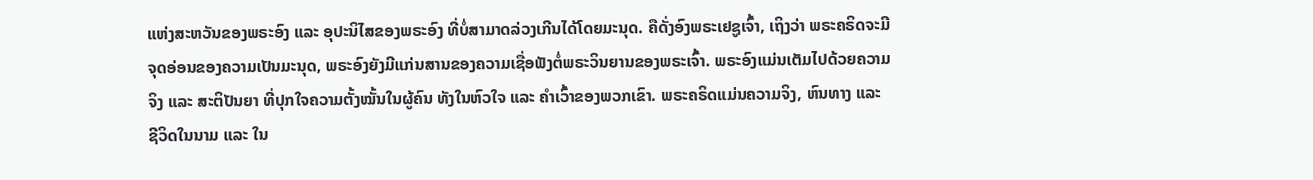ແຫ່ງສະຫວັນຂອງພຣະອົງ ແລະ ອຸປະນິໄສຂອງພຣະອົງ ທີ່ບໍ່ສາມາດລ່ວງເກີນໄດ້ໂດຍມະນຸດ. ຄືດັ່ງອົງພຣະເຢຊູເຈົ້າ, ເຖິງວ່າ ພຣະຄຣິດຈະມີຈຸດອ່ອນຂອງຄວາມເປັນມະນຸດ, ພຣະອົງຍັງມີແກ່ນສານຂອງຄວາມເຊື່ອຟັງຕໍ່ພຣະວິນຍານຂອງພຣະເຈົ້າ. ພຣະອົງແມ່ນເຕັມໄປດ້ວຍຄວາມຈິງ ແລະ ສະຕິປັນຍາ ທີ່ປຸກໃຈຄວາມຕັ້ງໝັ້ນໃນຜູ້ຄົນ ທັງໃນຫົວໃຈ ແລະ ຄໍາເວົ້າຂອງພວກເຂົາ. ພຣະຄຣິດແມ່ນຄວາມຈິງ, ຫົນທາງ ແລະ ຊີວິດໃນນາມ ແລະ ໃນ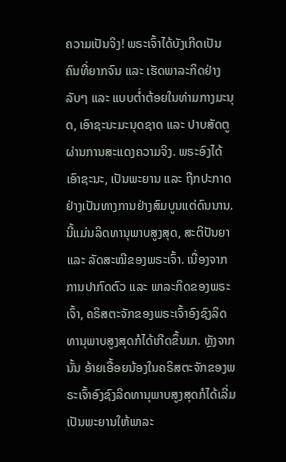ຄວາມເປັນຈິງ! ພຣະເຈົ້າໄດ້ບັງເກີດເປັນຄົນທີ່ຍາກຈົນ ແລະ ເຮັດພາລະກິດຢ່າງລັບໆ ແລະ ແບບຕໍ່າຕ້ອຍໃນທ່າມກາງມະນຸດ, ເອົາຊະນະມະນຸດຊາດ ແລະ ປາບສັດຕູຜ່ານການສະແດງຄວາມຈິງ. ພຣະອົງໄດ້ເອົາຊະນະ, ເປັນພະຍານ ແລະ ຖືກປະກາດຢ່າງເປັນທາງການຢ່າງສົມບູນແຕ່ດົນນານ. ນີ້ແມ່ນລິດທານຸພາບສູງສຸດ, ສະຕິປັນຍາ ແລະ ລັດສະໝີຂອງພຣະເຈົ້າ. ເນື່ອງຈາກການປາກົດຕົວ ແລະ ພາລະກິດຂອງພຣະເຈົ້າ, ຄຣິສຕະຈັກຂອງພຣະເຈົ້າອົງຊົງລິດທານຸພາບສູງສຸດກໍໄດ້ເກີດຂຶ້ນມາ. ຫຼັງຈາກນັ້ນ ອ້າຍເອື້ອຍນ້ອງໃນຄຣິສຕະຈັກຂອງພຣະເຈົ້າອົງຊົງລິດທານຸພາບສູງສຸດກໍໄດ້ເລີ່ມເປັນພະຍານໃຫ້ພາລະ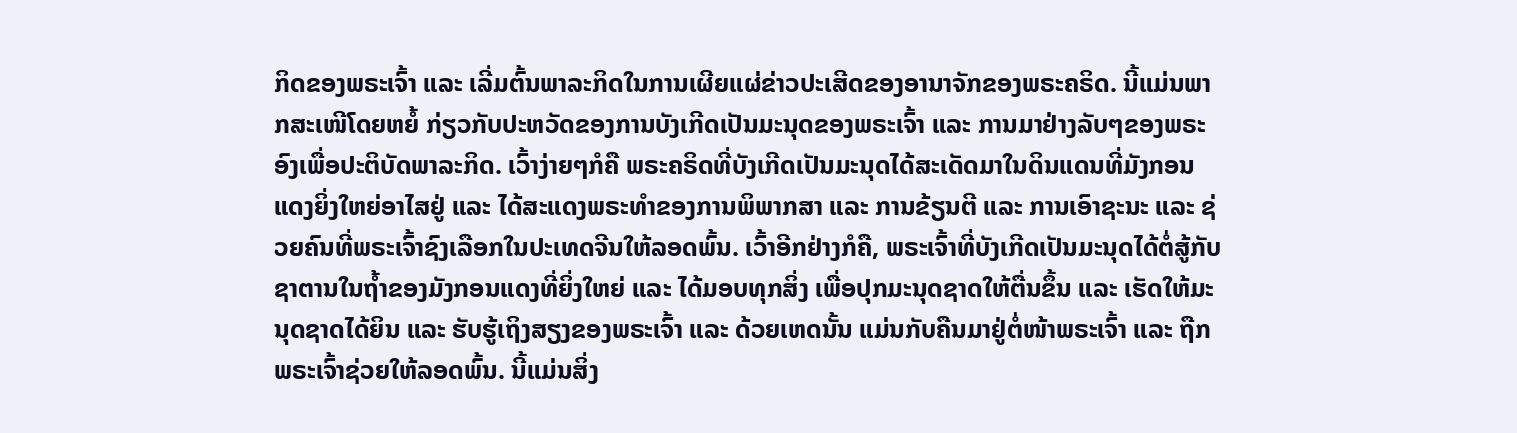ກິດຂອງພຣະເຈົ້າ ແລະ ເລີ່ມຕົ້ນພາລະກິດໃນການເຜີຍແຜ່ຂ່າວປະເສີດຂອງອານາຈັກຂອງພຣະຄຣິດ. ນີ້ແມ່ນພາກສະເໜີໂດຍຫຍໍ້ ກ່ຽວກັບປະຫວັດຂອງການບັງເກີດເປັນມະນຸດຂອງພຣະເຈົ້າ ແລະ ການມາຢ່າງລັບໆຂອງພຣະອົງເພື່ອປະຕິບັດພາລະກິດ. ເວົ້າງ່າຍໆກໍຄື ພຣະຄຣິດທີ່ບັງເກີດເປັນມະນຸດໄດ້ສະເດັດມາໃນດິນແດນທີ່ມັງກອນແດງຍິ່ງໃຫຍ່ອາໄສຢູ່ ແລະ ໄດ້ສະແດງພຣະທໍາຂອງການພິພາກສາ ແລະ ການຂ້ຽນຕີ ແລະ ການເອົາຊະນະ ແລະ ຊ່ວຍຄົນທີ່ພຣະເຈົ້າຊົງເລືອກໃນປະເທດຈີນໃຫ້ລອດພົ້ນ. ເວົ້າອີກຢ່າງກໍຄື, ພຣະເຈົ້າທີ່ບັງເກີດເປັນມະນຸດໄດ້ຕໍ່ສູ້ກັບຊາຕານໃນຖໍ້າຂອງມັງກອນແດງທີ່ຍິ່ງໃຫຍ່ ແລະ ໄດ້ມອບທຸກສິ່ງ ເພື່ອປຸກມະນຸດຊາດໃຫ້ຕື່ນຂຶ້ນ ແລະ ເຮັດໃຫ້ມະນຸດຊາດໄດ້ຍິນ ແລະ ຮັບຮູ້ເຖິງສຽງຂອງພຣະເຈົ້າ ແລະ ດ້ວຍເຫດນັ້ນ ແມ່ນກັບຄືນມາຢູ່ຕໍ່ໜ້າພຣະເຈົ້າ ແລະ ຖືກພຣະເຈົ້າຊ່ວຍໃຫ້ລອດພົ້ນ. ນີ້ແມ່ນສິ່ງ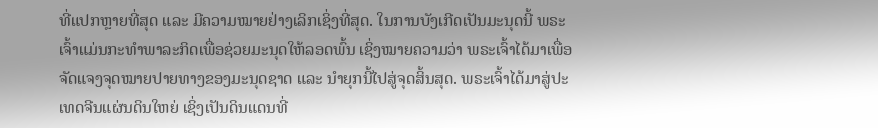ທີ່ແປກຫຼາຍທີ່ສຸດ ແລະ ມີຄວາມໝາຍຢ່າງເລິກເຊິ່ງທີ່ສຸດ. ໃນການບັງເກີດເປັນມະນຸດນີ້ ພຣະເຈົ້າແມ່ນກະທໍາພາລະກິດເພື່ອຊ່ວຍມະນຸດໃຫ້ລອດພົ້ນ ເຊິ່ງໝາຍຄວາມວ່າ ພຣະເຈົ້າໄດ້ມາເພື່ອຈັດແຈງຈຸດໝາຍປາຍທາງຂອງມະນຸດຊາດ ແລະ ນໍາຍຸກນີ້ໄປສູ່ຈຸດສິ້ນສຸດ. ພຣະເຈົ້າໄດ້ມາສູ່ປະເທດຈີນແຜ່ນດິນໃຫຍ່ ເຊິ່ງເປັນດິນແດນທີ່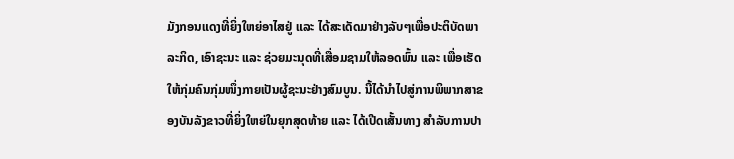ມັງກອນແດງທີ່ຍິ່ງໃຫຍ່ອາໄສຢູ່ ແລະ ໄດ້ສະເດັດມາຢ່າງລັບໆເພື່ອປະຕິບັດພາລະກິດ, ເອົາຊະນະ ແລະ ຊ່ວຍມະນຸດທີ່ເສື່ອມຊາມໃຫ້ລອດພົ້ນ ແລະ ເພື່ອເຮັດໃຫ້ກຸ່ມຄົນກຸ່ມໜຶ່ງກາຍເປັນຜູ້ຊະນະຢ່າງສົມບູນ. ນີ້ໄດ້ນໍາໄປສູ່ການພິພາກສາຂອງບັນລັງຂາວທີ່ຍິ່ງໃຫຍ່ໃນຍຸກສຸດທ້າຍ ແລະ ໄດ້ເປີດເສັ້ນທາງ ສໍາລັບການປາ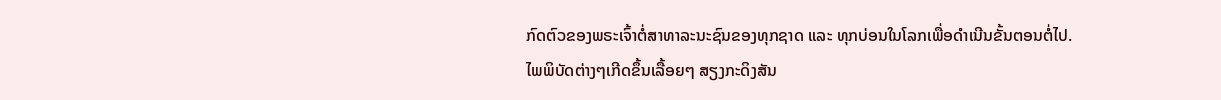ກົດຕົວຂອງພຣະເຈົ້າຕໍ່ສາທາລະນະຊົນຂອງທຸກຊາດ ແລະ ທຸກບ່ອນໃນໂລກເພື່ອດໍາເນີນຂັ້ນຕອນຕໍ່ໄປ.
ໄພພິບັດຕ່າງໆເກີດຂຶ້ນເລື້ອຍໆ ສຽງກະດິງສັນ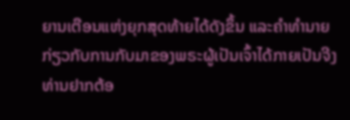ຍານເຕືອນແຫ່ງຍຸກສຸດທ້າຍໄດ້ດັງຂຶ້ນ ແລະຄໍາທໍານາຍກ່ຽວກັບການກັບມາຂອງພຣະຜູ້ເປັນເຈົ້າໄດ້ກາຍເປັນຈີງ ທ່ານຢາກຕ້ອ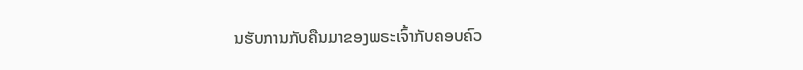ນຮັບການກັບຄືນມາຂອງພຣະເຈົ້າກັບຄອບຄົວ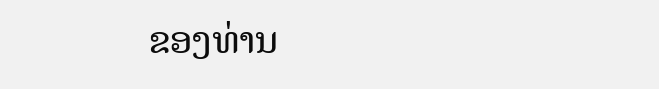ຂອງທ່ານ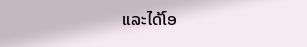ແລະໄດ້ໂອ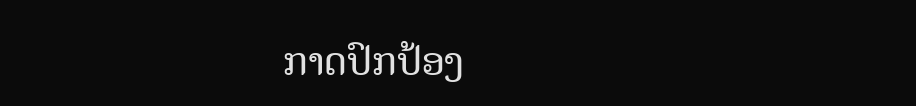ກາດປົກປ້ອງ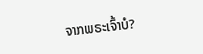ຈາກພຣະເຈົ້າບໍ?